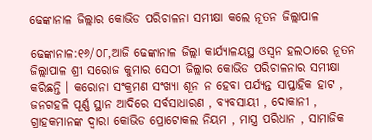ଢେଙ୍କାନାଳ ଜିଲ୍ଲାର କୋଭିଡ ପରିଚାଳନା ସମୀକ୍ଷା କଲେ ନୂତନ ଜିଲ୍ଲାପାଳ

ଢେଙ୍କାନାଳ:୧୬/୦୮,ଆଜି ଢେଙ୍କାନାଳ ଜିଲ୍ଲା କାର୍ଯ୍ୟାଳୟସ୍ଥ ଓସ୍ଵନ ହଲଠାରେ ନୂତନ ଜିଲ୍ଲାପାଳ ଶ୍ରୀ ସରୋଜ କୁମାର ସେଠୀ ଜିଲ୍ଲାର କୋଭିଡ ପରିଚାଳନାର ସମୀକ୍ଷା କରିଛନ୍ତି । କରୋନା ସଂକ୍ରମଣ ସଂଖ୍ୟା ଶୂନ ନ ହେବା ପର୍ଯ୍ୟନ୍ତ ସାପ୍ତାହିକ ହାଟ , ଜନଗହଳି ପୂର୍ଣ୍ଣ ସ୍ଥାନ ଆଦିରେ ସର୍ବସାଧାରଣ , ବ୍ୟବସାୟୀ , ଦୋକାନୀ , ଗ୍ରାହକମାନଙ୍କ ଦ୍ବାରା କୋଭିଡ ପ୍ରୋଟୋକଲ ନିୟମ , ମାସ୍ତ୍ର ପରିଧାନ , ସାମାଜିକ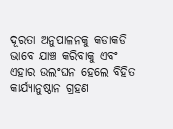ଦୂରତା ଅନୁପାଳନକୁ କଡାକଡି ଭାବେ ଯାଞ୍ଚ କରିବାକୁ ଏବଂ ଏହାର ଉଲଂଘନ ହେଲେ ବିହିତ କାର୍ଯ୍ୟାନୁଷ୍ଠାନ ଗ୍ରହଣ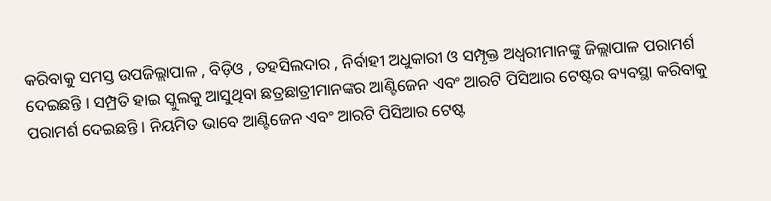କରିବାକୁ ସମସ୍ତ ଉପଜିଲ୍ଲାପାଳ , ବିଡ଼ିଓ , ତହସିଲଦାର , ନିର୍ବାହୀ ଅଧୁକାରୀ ଓ ସମ୍ପୃକ୍ତ ଅଧ୍ଵରୀମାନଙ୍କୁ ଜିଲ୍ଲାପାଳ ପରାମର୍ଶ ଦେଇଛନ୍ତି । ସମ୍ପ୍ରତି ହାଇ ସ୍କୁଲକୁ ଆସୁଥିବା ଛତ୍ରଛାତ୍ରୀମାନଙ୍କର ଆଣ୍ଟିଜେନ ଏବଂ ଆରଟି ପିସିଆର ଟେଷ୍ଟର ବ୍ୟବସ୍ଥା କରିବାକୁ ପରାମର୍ଶ ଦେଇଛନ୍ତି । ନିୟମିତ ଭାବେ ଆଣ୍ଟିଜେନ ଏବଂ ଆରଟି ପିସିଆର ଟେଷ୍ଟ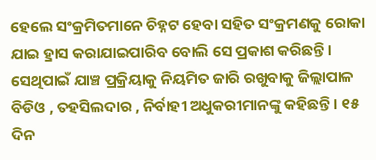ହେଲେ ସଂକ୍ରମିତମାନେ ଚିହ୍ନଟ ହେବା ସହିତ ସଂକ୍ରମଣକୁ ରୋକା ଯାଇ ହ୍ରାସ କରାଯାଇପାରିବ ବୋଲି ସେ ପ୍ରକାଶ କରିଛନ୍ତି । ସେଥିପାଇଁ ଯାଞ୍ଚ ପ୍ରକ୍ରିୟାକୁ ନିୟମିତ ଜାରି ରଖୁବାକୁ ଜିଲ୍ଲାପାଳ ବିଡିଓ , ତହସିଲଦାର , ନିର୍ବାହୀ ଅଧୁକରୀମାନଙ୍କୁ କହିଛନ୍ତି । ୧୫ ଦିନ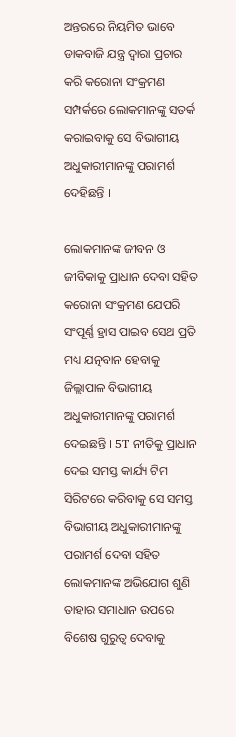ଅନ୍ତରରେ ନିୟମିତ ଭାବେ ଡାକବାଜି ଯନ୍ତ୍ର ଦ୍ବାରା ପ୍ରଚାର କରି କରୋନା ସଂକ୍ରମଣ ସମ୍ପର୍କରେ ଲୋକମାନଙ୍କୁ ସତର୍କ କରାଇବାକୁ ସେ ବିଭାଗୀୟ ଅଧୁକାରୀମାନଙ୍କୁ ପରାମର୍ଶ ଦେହିଛନ୍ତି ।

ଲୋକମାନଙ୍କ ଜୀବନ ଓ ଜୀବିକାକୁ ପ୍ରାଧାନ ଦେବା ସହିତ କରୋନା ସଂକ୍ରମଣ ଯେପରି ସଂପୂର୍ଣ୍ଣ ହ୍ରାସ ପାଇବ ସେଥ ପ୍ରତି ମଧ୍ୟ ଯତ୍ନବାନ ହେବାକୁ ଜିଲ୍ଲାପାଳ ବିଭାଗୀୟ ଅଧୁକାରୀମାନଙ୍କୁ ପରାମର୍ଶ ଦେଇଛନ୍ତି । 5T ନୀତିକୁ ପ୍ରାଧାନ ଦେଇ ସମସ୍ତ କାର୍ଯ୍ୟ ଟିମ ସିରିଟରେ କରିବାକୁ ସେ ସମସ୍ତ ବିଭାଗୀୟ ଅଧୁକାରୀମାନଙ୍କୁ ପରାମର୍ଶ ଦେବା ସହିତ ଲୋକମାନଙ୍କ ଅଭିଯୋଗ ଶୁଣି ତାହାର ସମାଧାନ ଉପରେ ବିଶେଷ ଗୁରୁତ୍ବ ଦେବାକୁ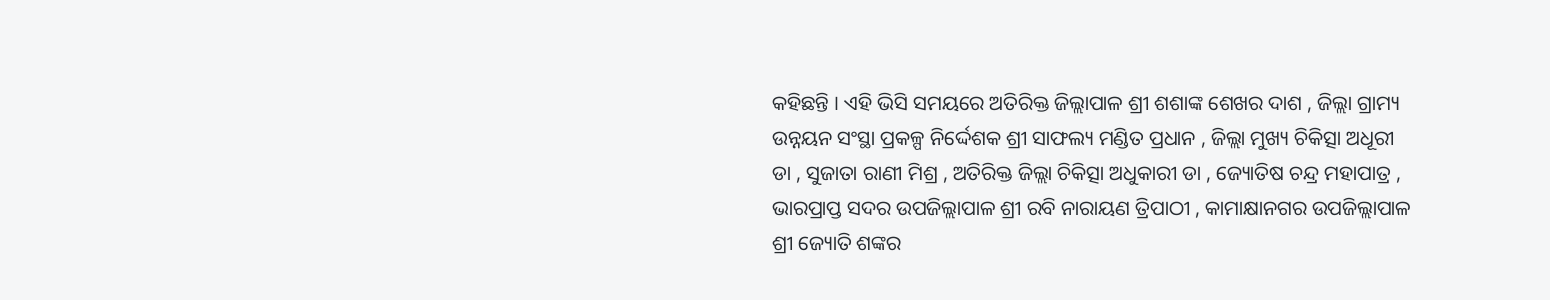କହିଛନ୍ତି । ଏହି ଭିସି ସମୟରେ ଅତିରିକ୍ତ ଜିଲ୍ଲାପାଳ ଶ୍ରୀ ଶଶାଙ୍କ ଶେଖର ଦାଶ , ଜିଲ୍ଲା ଗ୍ରାମ୍ୟ ଉନ୍ନୟନ ସଂସ୍ଥା ପ୍ରକଳ୍ପ ନିର୍ଦ୍ଦେଶକ ଶ୍ରୀ ସାଫଲ୍ୟ ମଣ୍ଡିତ ପ୍ରଧାନ , ଜିଲ୍ଲା ମୁଖ୍ୟ ଚିକିତ୍ସା ଅଧୂରୀ ଡା , ସୁଜାତା ରାଣୀ ମିଶ୍ର , ଅତିରିକ୍ତ ଜିଲ୍ଲା ଚିକିତ୍ସା ଅଧୁକାରୀ ଡା , ଜ୍ୟୋତିଷ ଚନ୍ଦ୍ର ମହାପାତ୍ର , ଭାରପ୍ରାପ୍ତ ସଦର ଉପଜିଲ୍ଲାପାଳ ଶ୍ରୀ ରବି ନାରାୟଣ ତ୍ରିପାଠୀ , କାମାକ୍ଷାନଗର ଉପଜିଲ୍ଲାପାଳ ଶ୍ରୀ ଜ୍ୟୋତି ଶଙ୍କର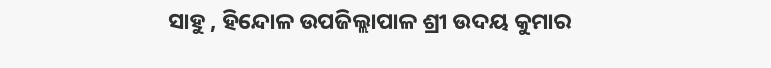ସାହୁ , ହିନ୍ଦୋଳ ଉପଜିଲ୍ଲାପାଳ ଶ୍ରୀ ଉଦୟ କୁମାର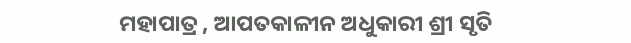ମହାପାତ୍ର , ଆପତକାଳୀନ ଅଧୁକାରୀ ଶ୍ରୀ ସୃତି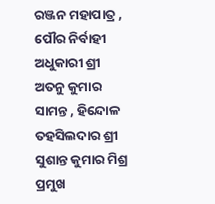ରଞ୍ଜନ ମହାପାତ୍ର , ପୌର ନିର୍ବାହୀ ଅଧୁକାରୀ ଶ୍ରୀ ଅତନୁ କୁମାର ସାମନ୍ତ , ହିନ୍ଦୋଳ ତହସିଲଦାର ଶ୍ରୀ ସୁଶାନ୍ତ କୁମାର ମିଶ୍ର ପ୍ରମୁଖ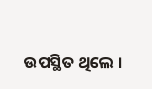ଉପସ୍ଥିତ ଥିଲେ ।